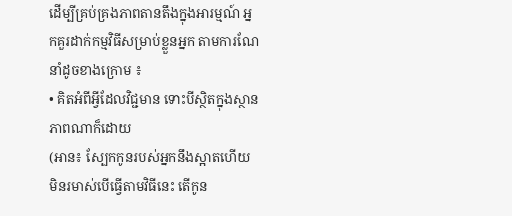ដើម្បីគ្រប់គ្រងភាពតានតឹងក្នុងអារម្មណ៍ អ្នកគួរដាក់កម្មវិធីសម្រាប់ខ្លួនអ្នក តាមការណែនាំដូចខាងក្រោម ៖
• គិតអំពីអ្វីដែលវិជ្ជមាន ទោះបីស្ថិតក្នុងស្ថានភាពណាក៏ដោយ
(អាន៖ ស្បែកកូនរបស់អ្នកនឹងស្អាតហើយមិនរមាស់បើធ្វើតាមវិធីនេះ តើកូន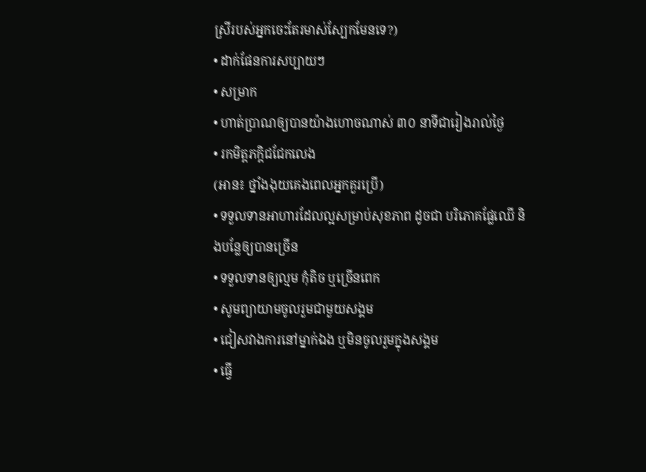ស្រីរបស់អ្នកចេះតែរមាស់ស្បែកមែនទេ?)
• ដាក់ផែនការសប្បាយៗ
• សម្រាក
• ហាត់ប្រាណឲ្យបានយ៉ាងហោចណាស់ ៣០ នាទីជារៀងរាល់ថ្ងៃ
• រកមិត្តភក្ដិជជែកលេង
(អាន៖ ថ្នាំងងុយគេងពេលអ្នកគួរប្រើ)
• ទទួលទានអាហារដែលល្អសម្រាប់សុខភាព ដូចជា បរិភោគផ្លែឈើ និងបន្លែឲ្យបានច្រើន
• ទទួលទានឲ្យល្មម កុំតិច ឬច្រើនពេក
• សូមព្យាយាមចូលរួមជាមួយសង្គម
• ជៀសវាងការនៅម្នាក់ឯង ឬមិនចូលរួមក្នុងសង្គម
• ធ្វើ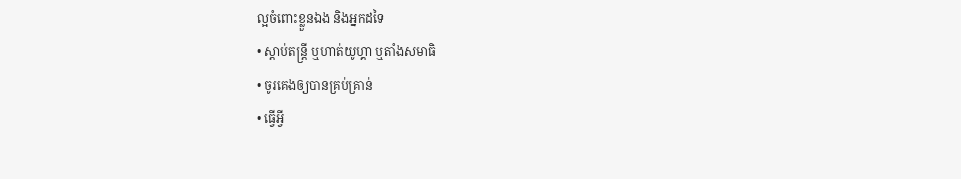ល្អចំពោះខ្លួនឯង និងអ្នកដទៃ
• ស្តាប់តន្ត្រី ឬហាត់យូហ្គា ឬតាំងសមាធិ
• ចូរគេងឲ្យបានគ្រប់គ្រាន់
• ធ្វើអ្វី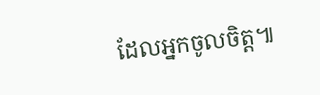ដែលអ្នកចូលចិត្ត៕